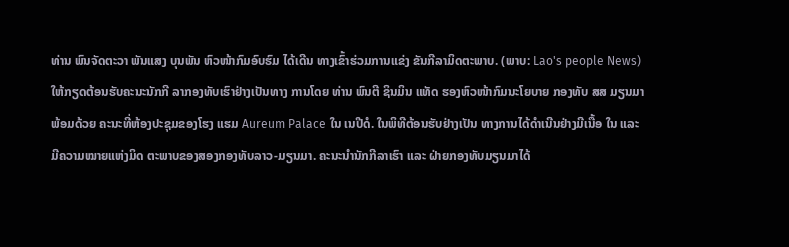ທ່ານ ພົນຈັດຕະວາ ພັນແສງ ບຸນພັນ ຫົວໜ້າກົມອົບຮົມ ໄດ້ເດີນ ທາງເຂົ້າຮ່ວມການແຂ່ງ ຂັນກີລາມິດຕະພາບ. (ພາບ: Lao's people News)
ໃຫ້ກຽດຕ້ອນຮັບຄະນະນັກກີ ລາກອງທັບເຮົາຢ່າງເປັນທາງ ການໂດຍ ທ່ານ ພົນຕີ ຊິນມິນ ແທັດ ຮອງຫົວໜ້າກົມນະໂຍບາຍ ກອງທັບ ສສ ມຽນມາ ພ້ອມດ້ວຍ ຄະນະທີ່ຫ້ອງປະຊຸມຂອງໂຮງ ແຮມ Aureum Palace ໃນ ເນປີດໍ. ໃນພິທີຕ້ອນຮັບຢ່າງເປັນ ທາງການໄດ້ດຳເນີນຢ່າງມີເນື້ອ ໃນ ແລະ ມີຄວາມໝາຍແຫ່ງມິດ ຕະພາບຂອງສອງກອງທັບລາວ-ມຽນມາ. ຄະນະນໍານັກກີລາເຮົາ ແລະ ຝ່າຍກອງທັບມຽນມາໄດ້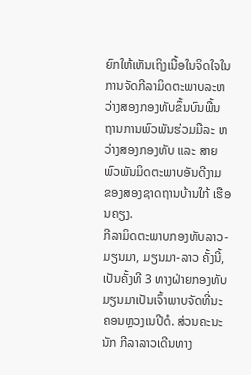ຍົກໃຫ້ເຫັນເຖິງເນື້ອໃນຈິດໃຈໃນ ການຈັດກີລາມິດຕະພາບລະຫວ່າງສອງກອງທັບຂຶ້ນບົນພື້ນ ຖານການພົວພັນຮ່ວມມືລະ ຫວ່າງສອງກອງທັບ ແລະ ສາຍ ພົວພັນມິດຕະພາບອັນດີງາມ ຂອງສອງຊາດຖານບ້ານໃກ້ ເຮືອນຄຽງ.
ກີລາມິດຕະພາບກອງທັບລາວ-ມຽນມາ, ມຽນມາ-ລາວ ຄັ້ງນີ້, ເປັນຄັ້ງທີ 3 ທາງຝ່າຍກອງທັບ ມຽນມາເປັນເຈົ້າພາບຈັດທີ່ນະ ຄອນຫຼວງເນປີດໍ. ສ່ວນຄະນະນັກ ກີລາລາວເດີນທາງ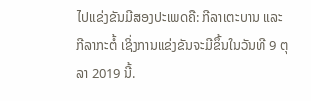ໄປແຂ່ງຂັນມີສອງປະເພດຄື: ກີລາເຕະບານ ແລະ ກີລາກະຕໍ້ ເຊິ່ງການແຂ່ງຂັນຈະມີຂຶ້ນໃນວັນທີ 9 ຕຸລາ 2019 ນີ້.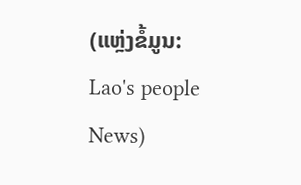(ແຫຼ່ງຂໍ້ມູນ: Lao's people News)